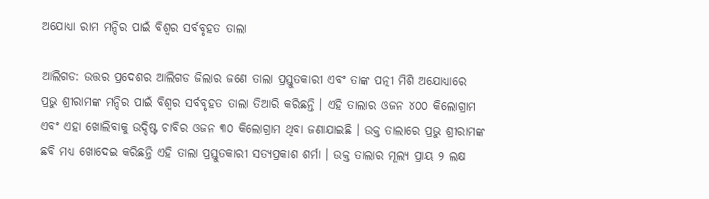ଅଯୋଧ୍ୟା ରାମ ମନ୍ଦିର ପାଇଁ ବିଶ୍ୱର ସର୍ବବୃହତ ତାଲା

ଆଲିଗଡ: ଉତ୍ତର ପ୍ରଦେଶର ଆଲିଗଡ ଜିଲାର ଜଣେ ତାଲା ପ୍ରସ୍ତୁତକାରୀ ଏବଂ ତାଙ୍କ ପତ୍ନୀ ମିଶି ଅଯୋଧ୍ୟାରେ ପ୍ରଭୁ ଶ୍ରୀରାମଙ୍କ ମନ୍ଦିର ପାଇଁ ବିଶ୍ୱର ସର୍ବବୃହତ ତାଲା ତିଆରି କରିଛନ୍ତି । ଏହି ତାଲାର ଓଜନ ୪୦୦ କିଲୋଗ୍ରାମ ଏବଂ ଏହା ଖୋଲିବାକୁ ଉଦ୍ଦିଷ୍ଟ ଚାବିର ଓଜନ ୩୦ କିଲୋଗ୍ରାମ ଥିବା ଜଣାଯାଇଛି । ଉକ୍ତ ତାଲାରେ ପ୍ରଭୁ ଶ୍ରୀରାମଙ୍କ ଛବି ମଧ୍ୟ ଖୋଦେଇ କରିଛନ୍ତି ଏହି ତାଲା ପ୍ରସ୍ତୁତକାରୀ ସତ୍ୟପ୍ରକାଶ ଶର୍ମା । ଉକ୍ତ ତାଲାର ମୂଲ୍ୟ ପ୍ରାୟ ୨ ଲକ୍ଷ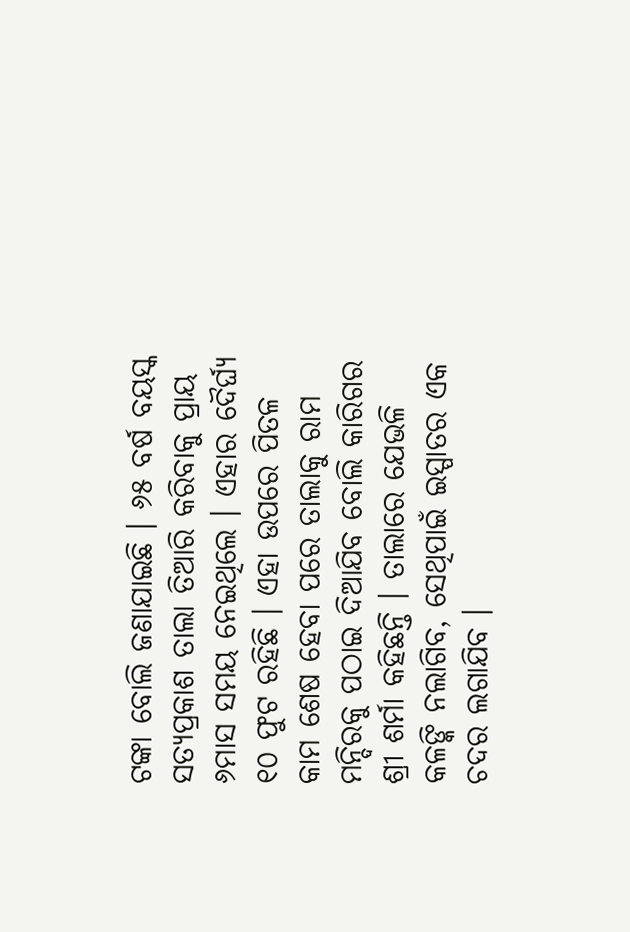ଟଙ୍କା ବୋଲି ଜଣାଯାଇଛି । ୬୫ ବର୍ଷ ବୟସ୍କ ସତ୍ୟପ୍ରକାଶ ତାଲା ତିଆରି କରିବାକୁ ପ୍ରାୟ ୬ମାସ ସମୟ ନେଇଥିଲେ । ଏହାର ଦୈର୍ଘ୍ୟ ୧୦ ଫୁଟ ରହିଛି । ଏହା ଉପରେ ପିତଳ କାମ ଶେଷ ହେବା ପରେ ତାଲାକୁ ରାମ ମନ୍ଦିରକୁ ପଠାଇ ଦିଆଯିବ ବୋଲି କାରିଗର ଶ୍ରୀ ଶର୍ମା କହିଛନ୍ତି । ତାଲାରେ ଯେଭଳି କଳଙ୍କି ନଲାଗିବ, ସେଥିପାଇଁ ଇସ୍ପାତର ଏକ ଚଦର ଲଗାଯିବ ।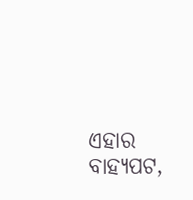ଏହାର ବାହ୍ୟପଟ,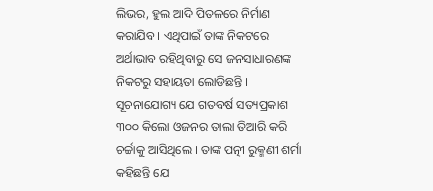ଲିଭର, ହୁଲ ଆଦି ପିତଳରେ ନିର୍ମାଣ କରାଯିବ । ଏଥିପାଇଁ ତାଙ୍କ ନିକଟରେ ଅର୍ଥାଭାବ ରହିଥିବାରୁ ସେ ଜନସାଧାରଣଙ୍କ ନିକଟରୁ ସହାୟତା ଲୋଡିଛନ୍ତି । ସୂଚନାଯୋଗ୍ୟ ଯେ ଗତବର୍ଷ ସତ୍ୟପ୍ରକାଶ ୩୦୦ କିଲୋ ଓଜନର ତାଲା ତିଆରି କରି ଚର୍ଚ୍ଚାକୁ ଆସିଥିଲେ । ତାଙ୍କ ପତ୍ନୀ ରୁକ୍ମଣୀ ଶର୍ମା କହିଛନ୍ତି ଯେ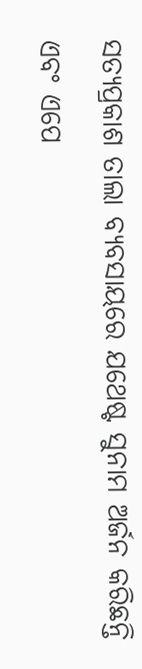ସତ୍ୟପ୍ରକାଶ ତାଲା ବ୍ୟବସାୟରେ ଯଥେଷ୍ଟ ସୁନାମ ଅର୍ଜନ କରିଛନ୍ତି ଏବଂ ଏପେ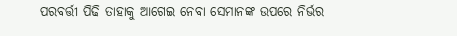ପରବର୍ତ୍ତୀ ପିଢି ତାହାକୁ ଆଗେଇ ନେବା ସେମାନଙ୍କ ଉପରେ ନିର୍ଭର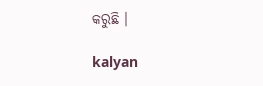କରୁଛି ।

kalyan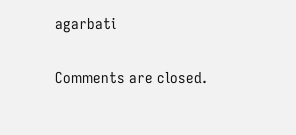agarbati

Comments are closed.